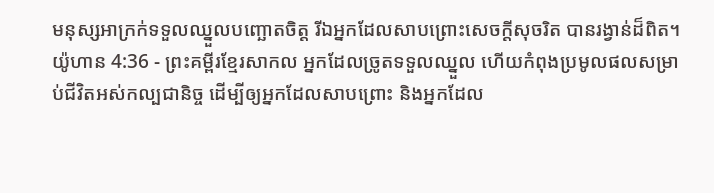មនុស្សអាក្រក់ទទួលឈ្នួលបញ្ឆោតចិត្ត រីឯអ្នកដែលសាបព្រោះសេចក្ដីសុចរិត បានរង្វាន់ដ៏ពិត។
យ៉ូហាន 4:36 - ព្រះគម្ពីរខ្មែរសាកល អ្នកដែលច្រូតទទួលឈ្នួល ហើយកំពុងប្រមូលផលសម្រាប់ជីវិតអស់កល្បជានិច្ច ដើម្បីឲ្យអ្នកដែលសាបព្រោះ និងអ្នកដែល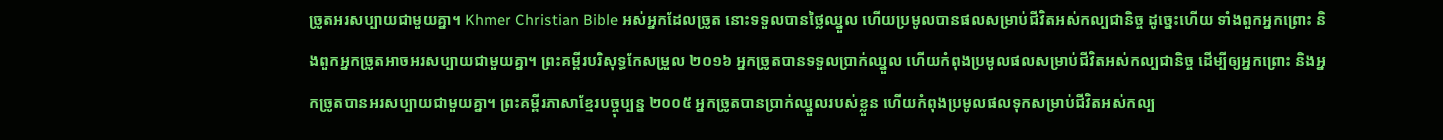ច្រូតអរសប្បាយជាមួយគ្នា។ Khmer Christian Bible អស់អ្នកដែលច្រូត នោះទទួលបានថ្លៃឈ្នួល ហើយប្រមូលបានផលសម្រាប់ជីវិតអស់កល្បជានិច្ច ដូច្នេះហើយ ទាំងពួកអ្នកព្រោះ និងពួកអ្នកច្រូតអាចអរសប្បាយជាមួយគ្នា។ ព្រះគម្ពីរបរិសុទ្ធកែសម្រួល ២០១៦ អ្នកច្រូតបានទទួលប្រាក់ឈ្នួល ហើយកំពុងប្រមូលផលសម្រាប់ជីវិតអស់កល្បជានិច្ច ដើម្បីឲ្យអ្នកព្រោះ និងអ្នកច្រូតបានអរសប្បាយជាមួយគ្នា។ ព្រះគម្ពីរភាសាខ្មែរបច្ចុប្បន្ន ២០០៥ អ្នកច្រូតបានប្រាក់ឈ្នួលរបស់ខ្លួន ហើយកំពុងប្រមូលផលទុកសម្រាប់ជីវិតអស់កល្ប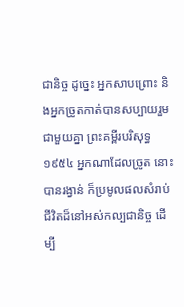ជានិច្ច ដូច្នេះ អ្នកសាបព្រោះ និងអ្នកច្រូតកាត់បានសប្បាយរួមជាមួយគ្នា ព្រះគម្ពីរបរិសុទ្ធ ១៩៥៤ អ្នកណាដែលច្រូត នោះបានរង្វាន់ ក៏ប្រមូលផលសំរាប់ជីវិតដ៏នៅអស់កល្បជានិច្ច ដើម្បី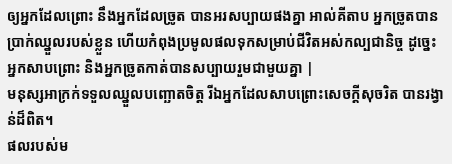ឲ្យអ្នកដែលព្រោះ នឹងអ្នកដែលច្រូត បានអរសប្បាយផងគ្នា អាល់គីតាប អ្នកច្រូតបានប្រាក់ឈ្នួលរបស់ខ្លួន ហើយកំពុងប្រមូលផលទុកសម្រាប់ជីវិតអស់កល្បជានិច្ច ដូច្នេះ អ្នកសាបព្រោះ និងអ្នកច្រូតកាត់បានសប្បាយរួមជាមួយគ្នា |
មនុស្សអាក្រក់ទទួលឈ្នួលបញ្ឆោតចិត្ត រីឯអ្នកដែលសាបព្រោះសេចក្ដីសុចរិត បានរង្វាន់ដ៏ពិត។
ផលរបស់ម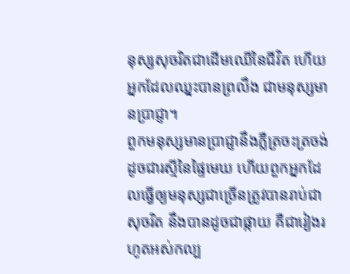នុស្សសុចរិតជាដើមឈើនៃជីវិត ហើយអ្នកដែលឈ្នះបានព្រលឹង ជាមនុស្សមានប្រាជ្ញា។
ពួកមនុស្សមានប្រាជ្ញានឹងភ្លឺត្រចះត្រចង់ដូចជារស្មីនៃផ្ទៃមេឃ ហើយពួកអ្នកដែលធ្វើឲ្យមនុស្សជាច្រើនត្រូវបានរាប់ជាសុចរិត នឹងបានដូចជាផ្កាយ គឺជារៀងរហូតអស់កល្ប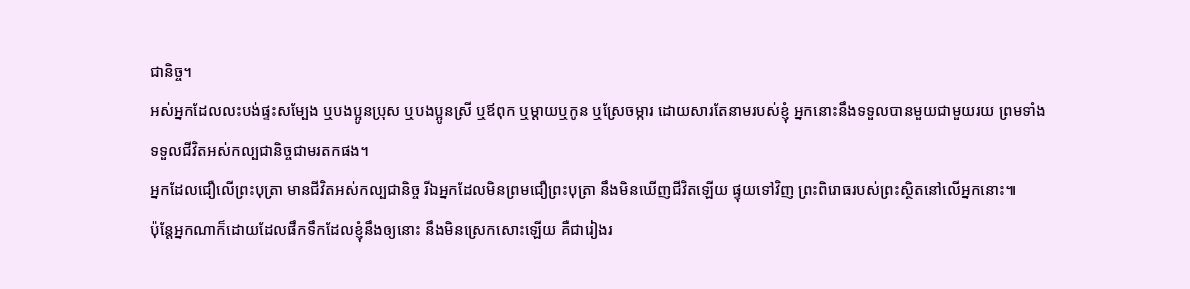ជានិច្ច។
អស់អ្នកដែលលះបង់ផ្ទះសម្បែង ឬបងប្អូនប្រុស ឬបងប្អូនស្រី ឬឪពុក ឬម្ដាយឬកូន ឬស្រែចម្ការ ដោយសារតែនាមរបស់ខ្ញុំ អ្នកនោះនឹងទទួលបានមួយជាមួយរយ ព្រមទាំងទទួលជីវិតអស់កល្បជានិច្ចជាមរតកផង។
អ្នកដែលជឿលើព្រះបុត្រា មានជីវិតអស់កល្បជានិច្ច រីឯអ្នកដែលមិនព្រមជឿព្រះបុត្រា នឹងមិនឃើញជីវិតឡើយ ផ្ទុយទៅវិញ ព្រះពិរោធរបស់ព្រះស្ថិតនៅលើអ្នកនោះ៕
ប៉ុន្តែអ្នកណាក៏ដោយដែលផឹកទឹកដែលខ្ញុំនឹងឲ្យនោះ នឹងមិនស្រេកសោះឡើយ គឺជារៀងរ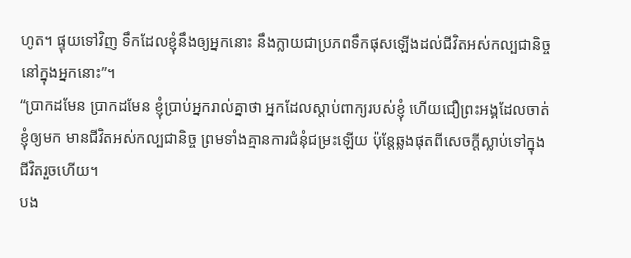ហូត។ ផ្ទុយទៅវិញ ទឹកដែលខ្ញុំនឹងឲ្យអ្នកនោះ នឹងក្លាយជាប្រភពទឹកផុសឡើងដល់ជីវិតអស់កល្បជានិច្ចនៅក្នុងអ្នកនោះ”។
“ប្រាកដមែន ប្រាកដមែន ខ្ញុំប្រាប់អ្នករាល់គ្នាថា អ្នកដែលស្ដាប់ពាក្យរបស់ខ្ញុំ ហើយជឿព្រះអង្គដែលចាត់ខ្ញុំឲ្យមក មានជីវិតអស់កល្បជានិច្ច ព្រមទាំងគ្មានការជំនុំជម្រះឡើយ ប៉ុន្តែឆ្លងផុតពីសេចក្ដីស្លាប់ទៅក្នុងជីវិតរួចហើយ។
បង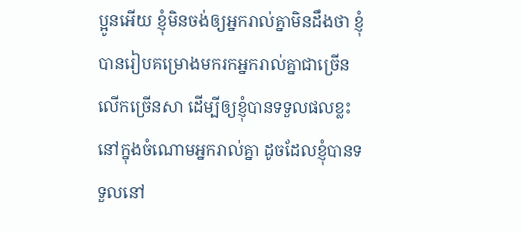ប្អូនអើយ ខ្ញុំមិនចង់ឲ្យអ្នករាល់គ្នាមិនដឹងថា ខ្ញុំបានរៀបគម្រោងមករកអ្នករាល់គ្នាជាច្រើនលើកច្រើនសា ដើម្បីឲ្យខ្ញុំបានទទួលផលខ្លះនៅក្នុងចំណោមអ្នករាល់គ្នា ដូចដែលខ្ញុំបានទទួលនៅ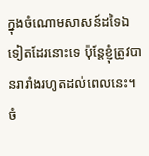ក្នុងចំណោមសាសន៍ដទៃឯទៀតដែរនោះទេ ប៉ុន្តែខ្ញុំត្រូវបានរារាំងរហូតដល់ពេលនេះ។
ចំ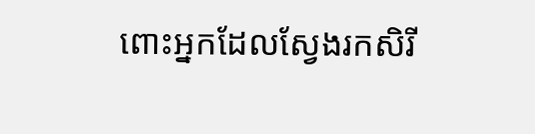ពោះអ្នកដែលស្វែងរកសិរី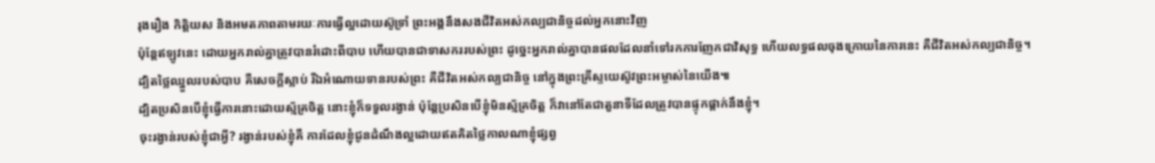រុងរឿង កិត្តិយស និងអមតភាពតាមរយៈការធ្វើល្អដោយស៊ូទ្រាំ ព្រះអង្គនឹងសងជីវិតអស់កល្បជានិច្ចដល់អ្នកនោះវិញ
ប៉ុន្តែឥឡូវនេះ ដោយអ្នករាល់គ្នាត្រូវបានរំដោះពីបាប ហើយបានជាទាសកររបស់ព្រះ ដូច្នេះអ្នករាល់គ្នាបានផលដែលនាំទៅរកការញែកជាវិសុទ្ធ ហើយលទ្ធផលចុងក្រោយនៃការនេះ គឺជីវិតអស់កល្បជានិច្ច។
ដ្បិតថ្លៃឈ្នួលរបស់បាប គឺសេចក្ដីស្លាប់ រីឯអំណោយទានរបស់ព្រះ គឺជីវិតអស់កល្បជានិច្ច នៅក្នុងព្រះគ្រីស្ទយេស៊ូវព្រះអម្ចាស់នៃយើង៕
ដ្បិតប្រសិនបើខ្ញុំធ្វើការនោះដោយស្ម័គ្រចិត្ត នោះខ្ញុំក៏ទទួលរង្វាន់ ប៉ុន្តែប្រសិនបើខ្ញុំមិនស្ម័គ្រចិត្ត ក៏វានៅតែជាតួនាទីដែលត្រូវបានផ្ទុកផ្ដាក់នឹងខ្ញុំ។
ចុះរង្វាន់របស់ខ្ញុំជាអ្វី? រង្វាន់របស់ខ្ញុំគឺ ការដែលខ្ញុំជូនដំណឹងល្អដោយឥតគិតថ្លៃកាលណាខ្ញុំផ្សព្វ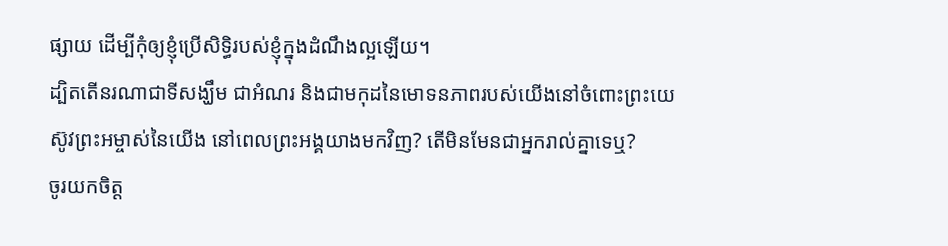ផ្សាយ ដើម្បីកុំឲ្យខ្ញុំប្រើសិទ្ធិរបស់ខ្ញុំក្នុងដំណឹងល្អឡើយ។
ដ្បិតតើនរណាជាទីសង្ឃឹម ជាអំណរ និងជាមកុដនៃមោទនភាពរបស់យើងនៅចំពោះព្រះយេស៊ូវព្រះអម្ចាស់នៃយើង នៅពេលព្រះអង្គយាងមកវិញ? តើមិនមែនជាអ្នករាល់គ្នាទេឬ?
ចូរយកចិត្ត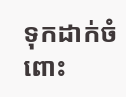ទុកដាក់ចំពោះ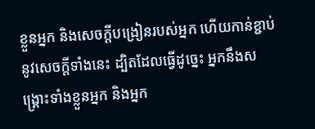ខ្លួនអ្នក និងសេចក្ដីបង្រៀនរបស់អ្នក ហើយកាន់ខ្ជាប់នូវសេចក្ដីទាំងនេះ ដ្បិតដែលធ្វើដូច្នេះ អ្នកនឹងសង្គ្រោះទាំងខ្លួនអ្នក និងអ្នក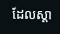ដែលស្ដា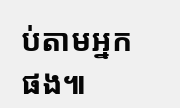ប់តាមអ្នកផង៕